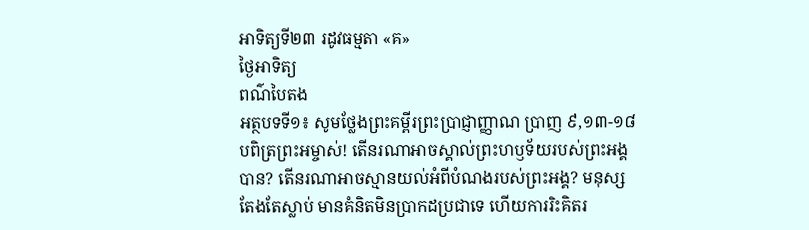អាទិត្យទី២៣ រដូវធម្មតា «គ»
ថ្ងៃអាទិត្យ
ពណ៌បៃតង
អត្ថបទទី១៖ សូមថ្លែងព្រះគម្ពីរព្រះប្រាជ្ញាញ្ញាណ ប្រាញ ៩,១៣-១៨
បពិត្រព្រះអម្ចាស់! តើនរណាអាចស្គាល់ព្រះហឫទ័យរបស់ព្រះអង្គបាន? តើនរណាអាចស្មានយល់អំពីបំណងរបស់ព្រះអង្គ? មនុស្សតែងតែស្លាប់ មានគំនិតមិនប្រាកដប្រជាទេ ហើយការរិះគិតរ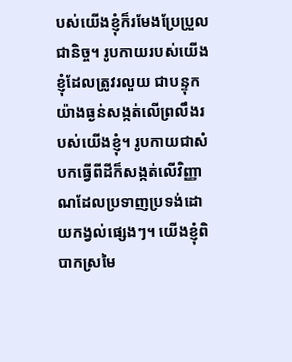បស់យើងខ្ញុំក៏រមែងប្រែប្រួលជានិច្ច។ រូបកាយរបស់យើងខ្ញុំដែលត្រូវរលួយ ជាបន្ទុកយ៉ាងធ្ងន់សង្កត់លើព្រលឹងរបស់យើងខ្ញុំ។ រូបកាយជាសំបកធ្វើពីដីក៏សង្កត់លើវិញ្ញាណដែលប្រទាញប្រទង់ដោយកង្វល់ផ្សេងៗ។ យើងខ្ញុំពិបាកស្រមៃ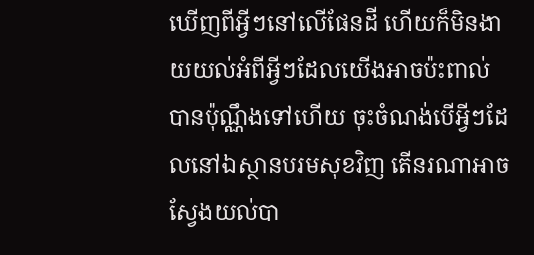ឃើញពីអ្វីៗនៅលើផែនដី ហើយក៏មិនងាយយល់អំពីអ្វីៗដែលយើងអាចប៉ះពាល់បានប៉ុណ្ណឹងទៅហើយ ចុះចំណង់បើអ្វីៗដែលនៅឯស្ថានបរមសុខវិញ តើនរណាអាចស្វែងយល់បា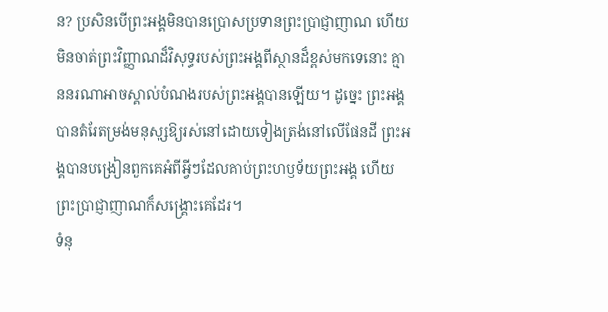ន? ប្រសិនបើព្រះអង្គមិនបានប្រោសប្រទានព្រះប្រាជ្ញាញាណ ហើយមិនចាត់ព្រះវិញ្ញាណដ៏វិសុទ្ធរបស់ព្រះអង្គពីស្ថានដ៏ខ្ពស់មកទេនោះ គ្មាននរណាអាចស្គាល់បំណងរបស់ព្រះអង្គបានឡើយ។ ដូច្នេះ ព្រះអង្គបានតំរែតម្រង់មនុសុ្សឱ្យរស់នៅដោយទៀងត្រង់នៅលើផែនដី ព្រះអង្គបានបង្រៀនពួកគេអំពីអ្វីៗដែលគាប់ព្រះហឫទ័យព្រះអង្គ ហើយព្រះប្រាជ្ញាញាណក៏សង្រ្គោះគេដែរ។
ទំនុ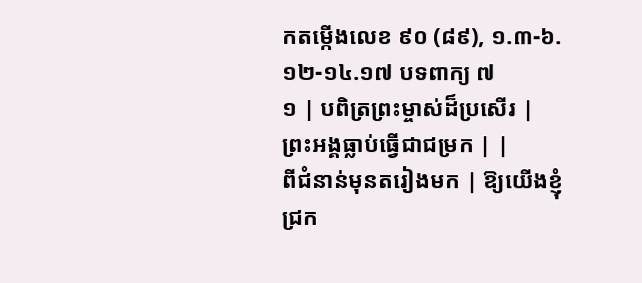កតម្កើងលេខ ៩០ (៨៩), ១.៣-៦.១២-១៤.១៧ បទពាក្យ ៧
១ | បពិត្រព្រះម្ចាស់ដ៏ប្រសើរ | ព្រះអង្គធ្លាប់ធ្វើជាជម្រក | |
ពីជំនាន់មុនតរៀងមក | ឱ្យយើងខ្ញុំជ្រក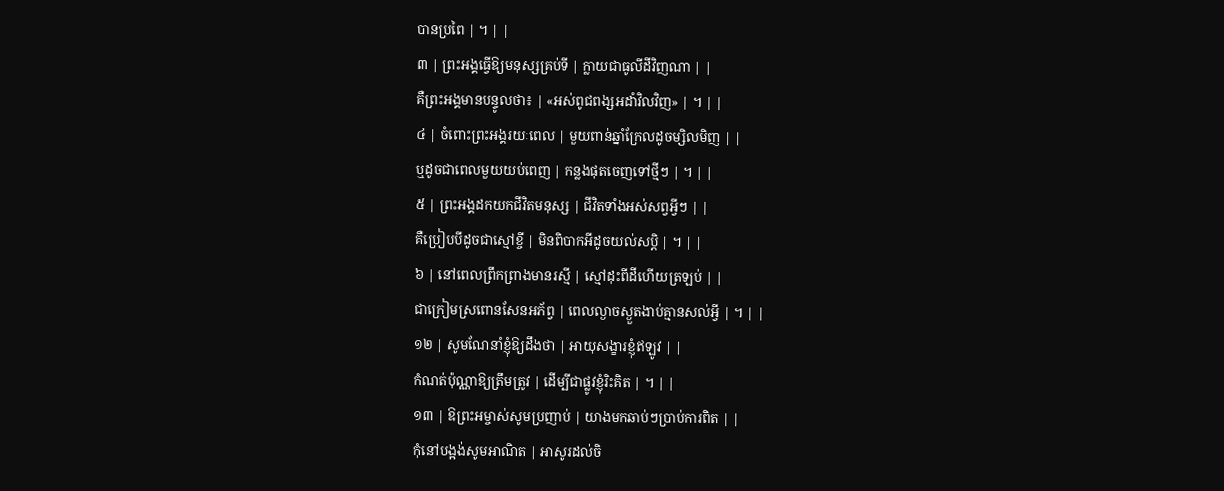បានប្រពៃ | ។ | |
៣ | ព្រះអង្គធ្វើឱ្យមនុស្សគ្រប់ទី | ក្លាយជាធូលីដីវិញណា | |
គឺព្រះអង្គមានបន្ទូលថា៖ | «អស់ពូជពង្សអដាំវិលវិញ» | ។ | |
៤ | ចំពោះព្រះអង្គរយៈពេល | មួយពាន់ឆ្នាំក្រែលដូចម្សិលមិញ | |
ឬដូចជាពេលមួយយប់ពេញ | កន្លងផុតចេញទៅថ្មីៗ | ។ | |
៥ | ព្រះអង្គដកយកជីវិតមនុស្ស | ជីវិតទាំងអស់សព្វអ្វីៗ | |
គឺប្រៀបបីដូចជាស្មៅខ្ចី | មិនពិបាកអីដូចយល់សប្ដិ | ។ | |
៦ | នៅពេលព្រឹកព្រាងមានរស្មី | ស្មៅដុះពីដីហើយត្រឡប់ | |
ជាក្រៀមស្រពោនសែនអភ័ព្វ | ពេលល្ងាចស្ងួតងាប់គ្មានសល់អ្វី | ។ | |
១២ | សូមណែនាំខ្ញុំឱ្យដឹងថា | អាយុសង្ខារខ្ញុំឥឡូវ | |
កំណត់ប៉ុណ្ណាឱ្យត្រឹមត្រូវ | ដើម្បីជាផ្លូវខ្ញុំរិះគិត | ។ | |
១៣ | ឱព្រះអម្ចាស់សូមប្រញាប់ | យាងមកឆាប់ៗប្រាប់ការពិត | |
កុំនៅបង្អង់សូមអាណិត | អាសូរដល់ចិ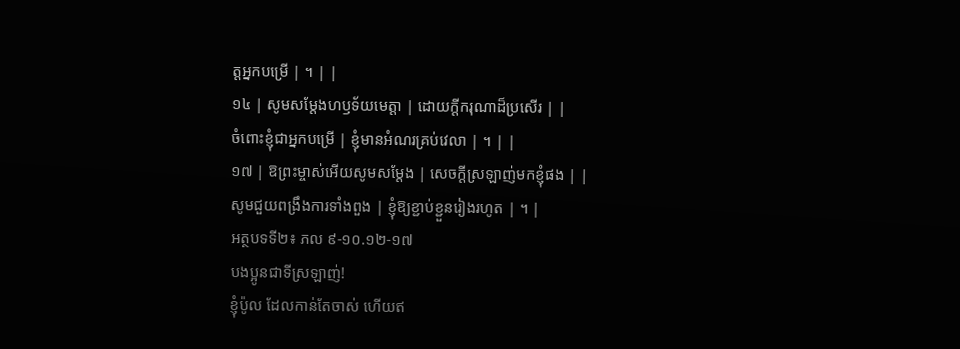ត្ដអ្នកបម្រើ | ។ | |
១៤ | សូមសម្ដែងហឫទ័យមេត្ដា | ដោយក្ដីករុណាដ៏ប្រសើរ | |
ចំពោះខ្ញុំជាអ្នកបម្រើ | ខ្ញុំមានអំណរគ្រប់វេលា | ។ | |
១៧ | ឱព្រះម្ចាស់អើយសូមសម្ដែង | សេចក្ដីស្រឡាញ់មកខ្ញុំផង | |
សូមជួយពង្រឹងការទាំងពួង | ខ្ញុំឱ្យខ្ជាប់ខ្ជួនរៀងរហូត | ។ |
អត្ថបទទី២៖ ភល ៩-១០.១២-១៧
បងប្អូនជាទីស្រឡាញ់!
ខ្ញុំប៉ូល ដែលកាន់តែចាស់ ហើយឥ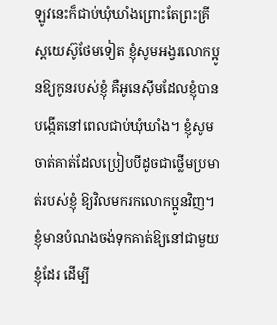ឡូវនេះក៏ជាប់ឃុំឃាំងព្រោះតែព្រះគ្រីស្ដយេស៊ូថែមទៀត ខ្ញុំសូមអង្វរលោកប្អូនឱ្យកូនរបស់ខ្ញុំ គឺអូនេស៊ីមដែលខ្ញុំបានបង្កើតនៅពេលជាប់ឃុំឃាំង។ ខ្ញុំសូមចាត់គាត់ដែលប្រៀបបីដូចជាថ្លើមប្រមាត់របស់ខ្ញុំ ឱ្យវិលមករកលោកប្អូនវិញ។ ខ្ញុំមានបំណងចង់ទុកគាត់ឱ្យនៅជាមួយខ្ញុំដែរ ដើម្បី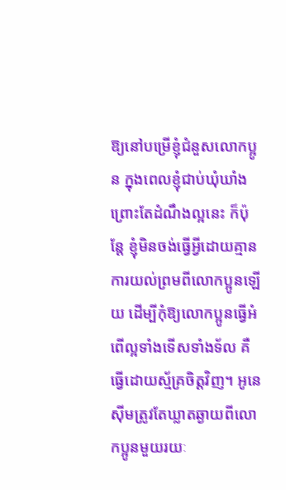ឱ្យនៅបម្រើខ្ញុំជំនួសលោកប្អូន ក្នុងពេលខ្ញុំជាប់ឃុំឃាំងព្រោះតែដំណឹងល្អនេះ ក៏ប៉ុន្ដែ ខ្ញុំមិនចង់ធ្វើអ្វីដោយគ្មានការយល់ព្រមពីលោកប្អូនឡើយ ដើម្បីកុំឱ្យលោកប្អូនធ្វើអំពើល្អទាំងទើសទាំងទ័ល គឺធ្វើដោយស្ម័គ្រចិត្ដវិញ។ អូនេស៊ីមត្រូវតែឃ្លាតឆ្ងាយពីលោកប្អូនមួយរយៈ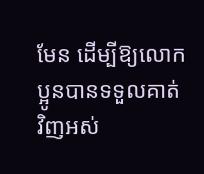មែន ដើម្បីឱ្យលោកប្អូនបានទទួលគាត់វិញអស់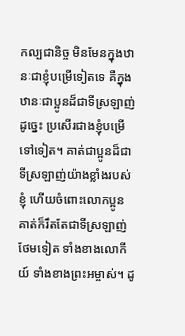កល្បជានិច្ច មិនមែនក្នុងឋានៈជាខ្ញុំបម្រើទៀតទេ គឺក្នុងឋានៈជាប្អូនដ៏ជាទីស្រឡាញ់ ដូច្នេះ ប្រសើរជាងខ្ញុំបម្រើទៅទៀត។ គាត់ជាប្អូនដ៏ជាទីស្រឡាញ់យ៉ាងខ្លាំងរបស់ខ្ញុំ ហើយចំពោះលោកប្អូន គាត់ក៏រឹតតែជាទីស្រឡាញ់ថែមទៀត ទាំងខាងលោកីយ៍ ទាំងខាងព្រះអម្ចាស់។ ដូ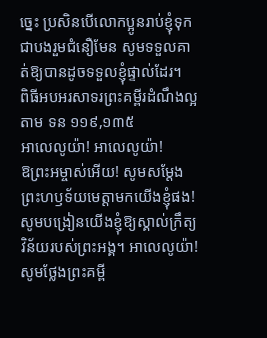ច្នេះ ប្រសិនបើលោកប្អូនរាប់ខ្ញុំទុកជាបងរួមជំនឿមែន សូមទទួលគាត់ឱ្យបានដូចទទួលខ្ញុំផ្ទាល់ដែរ។
ពិធីអបអរសាទរព្រះគម្ពីរដំណឹងល្អតាម ទន ១១៩,១៣៥
អាលេលូយ៉ា! អាលេលូយ៉ា!
ឱព្រះអម្ចាស់អើយ! សូមសម្ដែងព្រះហឫទ័យមេត្ដាមកយើងខ្ញុំផង! សូមបង្រៀនយើងខ្ញុំឱ្យស្គាល់ក្រឹត្យវិន័យរបស់ព្រះអង្គ។ អាលេលូយ៉ា!
សូមថ្លែងព្រះគម្ពី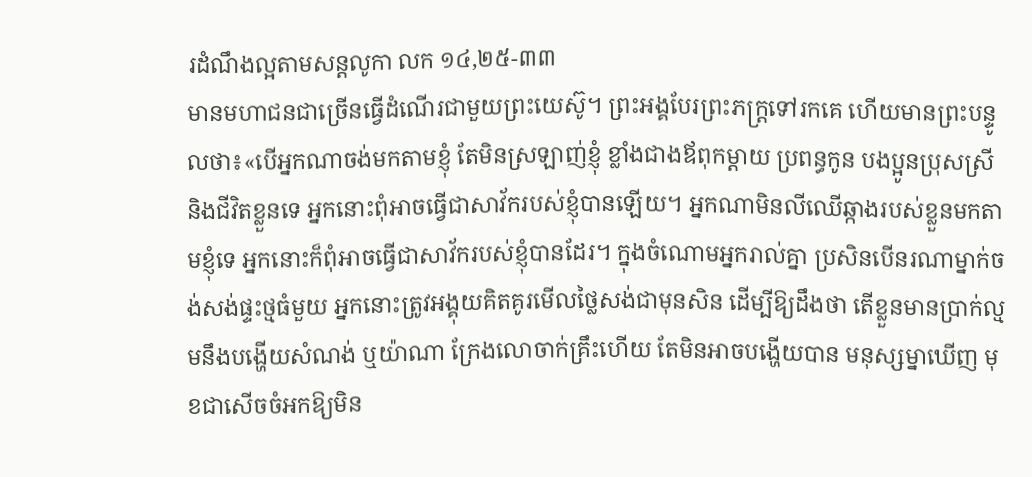រដំណឹងល្អតាមសន្តលូកា លក ១៤,២៥-៣៣
មានមហាជនជាច្រើនធ្វើដំណើរជាមួយព្រះយេស៊ូ។ ព្រះអង្គបែរព្រះភក្រ្ដទៅរកគេ ហើយមានព្រះបន្ទូលថា៖«បើអ្នកណាចង់មកតាមខ្ញុំ តែមិនស្រឡាញ់ខ្ញុំ ខ្លាំងជាងឪពុកម្ដាយ ប្រពន្ធកូន បងប្អូនប្រុសស្រី និងជីវិតខ្លួនទេ អ្នកនោះពុំអាចធ្វើជាសាវ័ករបស់ខ្ញុំបានឡើយ។ អ្នកណាមិនលីឈើឆ្កាងរបស់ខ្លួនមកតាមខ្ញុំទេ អ្នកនោះក៏ពុំអាចធ្វើជាសាវ័ករបស់ខ្ញុំបានដែរ។ ក្នុងចំណោមអ្នករាល់គ្នា ប្រសិនបើនរណាម្នាក់ចង់សង់ផ្ទះថ្មធំមួយ អ្នកនោះត្រូវអង្គុយគិតគូរមើលថ្លៃសង់ជាមុនសិន ដើម្បីឱ្យដឹងថា តើខ្លួនមានប្រាក់ល្មមនឹងបង្ហើយសំណង់ ឬយ៉ាណា ក្រែងលោចាក់គ្រឹះហើយ តែមិនអាចបង្ហើយបាន មនុស្សម្នាឃើញ មុខជាសើចចំអកឱ្យមិន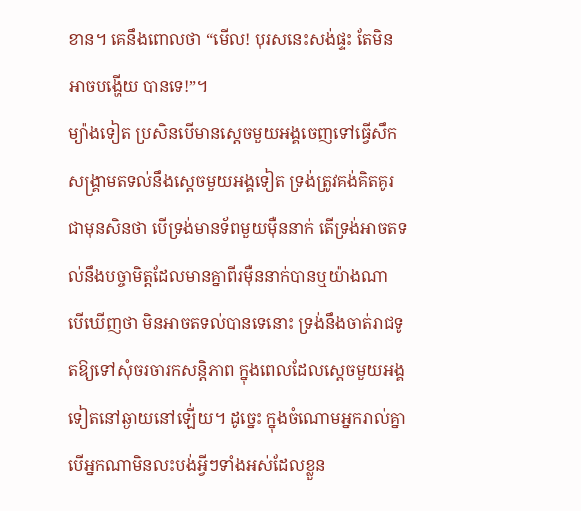ខាន។ គេនឹងពោលថា “មើល! បុរសនេះសង់ផ្ទះ តែមិនអាចបង្ហើយ បានទេ!”។
ម្យ៉ាងទៀត ប្រសិនបើមានស្ដេចមួយអង្គចេញទៅធ្វើសឹកសង្គ្រាមតទល់នឹងស្ដេចមួយអង្គទៀត ទ្រង់ត្រូវគង់គិតគូរជាមុនសិនថា បើទ្រង់មានទ័ពមួយម៉ឺននាក់ តើទ្រង់អាចតទល់នឹងបច្ចាមិត្ដដែលមានគ្នាពីរម៉ឺននាក់បានឬយ៉ាងណា បើឃើញថា មិនអាចតទល់បានទេនោះ ទ្រង់នឹងចាត់រាជទូតឱ្យទៅសុំចរចារកសន្ដិភាព ក្នុងពេលដែលស្ដេចមួយអង្គទៀតនៅឆ្ងាយនៅឡើ់យ។ ដូច្នេះ ក្នុងចំណោមអ្នករាល់គ្នា បើអ្នកណាមិនលះបង់អ្វីៗទាំងអស់ដែលខ្លួន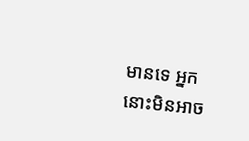មានទេ អ្នកនោះមិនអាច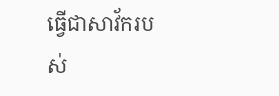ធ្វើជាសាវ័ករបស់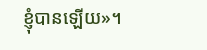ខ្ញុំបានឡើយ»។